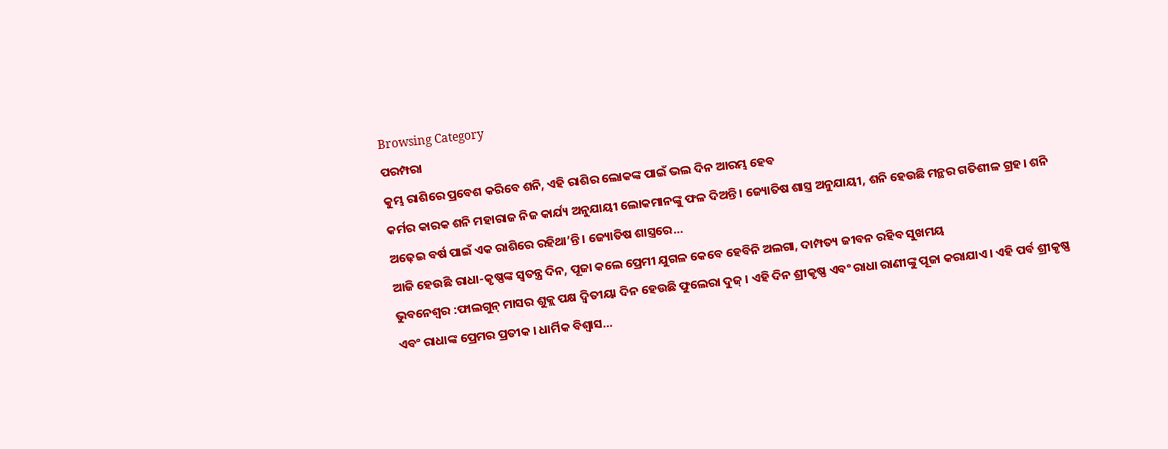Browsing Category
ପରମ୍ପରା
କୁମ୍ଭ ରାଶିରେ ପ୍ରବେଶ କରିବେ ଶନି, ଏହି ରାଶିର ଲୋକଙ୍କ ପାଇଁ ଭଲ ଦିନ ଆରମ୍ଭ ହେବ
କର୍ମର କାରକ ଶନି ମହାରାଜ ନିଜ କାର୍ଯ୍ୟ ଅନୁଯାୟୀ ଲୋକମାନଙ୍କୁ ଫଳ ଦିଅନ୍ତି। ଜ୍ୟୋତିଷ ଶାସ୍ତ୍ର ଅନୁଯାୟୀ, ଶନି ହେଉଛି ମନ୍ଥର ଗତିଶୀଳ ଗ୍ରହ। ଶନି ଅଢ଼େଇ ବର୍ଷ ପାଇଁ ଏକ ରାଶିରେ ରହିଥା’ନ୍ତି। ଜ୍ୟୋତିଷ ଶାସ୍ତ୍ରରେ…
ଆଜି ହେଉଛି ରାଧା-କୃଷ୍ଣଙ୍କ ସ୍ୱତନ୍ତ୍ର ଦିନ, ପୂଜା କଲେ ପ୍ରେମୀ ଯୁଗଳ କେବେ ହେବିନି ଅଲଗା, ଦାମ୍ପତ୍ୟ ଜୀବନ ରହିବ ସୁଖମୟ
ଭୁବନେଶ୍ୱର :ଫାଲଗୁନ୍ ମାସର ଶୁକ୍ଲ ପକ୍ଷ ଦ୍ୱିତୀୟା ଦିନ ହେଉଛି ଫୁଲେରା ଦୁଜ୍ । ଏହି ଦିନ ଶ୍ରୀକୃଷ୍ଣ ଏବଂ ରାଧା ରାଣୀଙ୍କୁ ପୂଜା କରାଯାଏ। ଏହି ପର୍ବ ଶ୍ରୀକୃଷ୍ଣ ଏବଂ ରାଧାଙ୍କ ପ୍ରେମର ପ୍ରତୀକ । ଧାର୍ମିକ ବିଶ୍ୱାସ…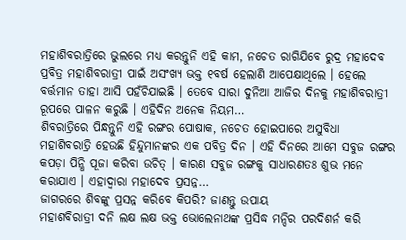ମହାଶିବରାତ୍ରିରେ ଭୁଲରେ ମଧ୍ୟ କରନ୍ତୁନି ଏହି କାମ, ନଚେତ ରାଗିଯିବେ ରୁଦ୍ର ମହାଦେବ
ପ୍ରବିତ୍ର ମହାଶିବରାତ୍ରୀ ପାଇଁ ଅସଂଖ୍ୟ ଭକ୍ତ ୧ବର୍ଷ ହେଲାଣି ଆପେକ୍ଷାଥିଲେ । ହେଲେ ବର୍ତ୍ତମାନ ତାହା ଆସି ପହଁଚିଯାଇଛି । ତେବେ ସାରା ଦୁନିଆ ଆଜିର ଦିନକୁ ମହାଶିବରାତ୍ରୀ ରୂପରେ ପାଳନ କରୁଛି । ଏହିଦିନ ଅନେକ ନିୟମ…
ଶିବରାତ୍ରିରେ ପିନ୍ଧନ୍ତୁନି ଏହି ରଙ୍ଗର ପୋଷାକ, ନଚେତ ହୋଇପାରେ ଅସୁବିଧା
ମହାଶିବରାତ୍ରି ହେଉଛି ହିନ୍ଦୁମାନଙ୍କର ଏକ ପବିତ୍ର ଦିନ । ଏହି ଦିନରେ ଆମେ ସବୁଜ ରଙ୍ଗର କପଡ଼ା ପିନ୍ଧି ପୂଜା କରିବା ଉଚିତ୍ । କାରଣ ସବୁଜ ରଙ୍ଗକୁ ସାଧାରଣତଃ ଶୁଭ ମନେ କରାଯାଏ । ଏହାଦ୍ୱାରା ମହାଦେବ ପ୍ରସନ୍ନ…
ଜାଗରରେ ଶିବଙ୍କୁ ପ୍ରସନ୍ନ କରିବେ କିପରି? ଜାଣନ୍ତୁ ଉପାୟ
ମହାଶବିରାତ୍ରୀ ଦନି ଲକ୍ଷ ଲକ୍ଷ ଭକ୍ତ ଭୋଲେନାଥଙ୍କ ପ୍ରସିଦ୍ଧ ମନ୍ଦିର ପରଦିଶର୍ନ କରି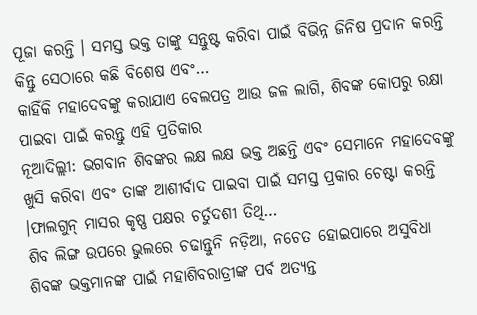ପୂଜା କରନ୍ତି । ସମସ୍ତ ଭକ୍ତ ତାଙ୍କୁ ସନ୍ତୁଷ୍ଟ କରିବା ପାଇଁ ବିଭିନ୍ନ ଜିନିଷ ପ୍ରଦାନ କରନ୍ତି କିନ୍ତୁ ସେଠାରେ କଛି ବିଶେଷ ଏବଂ…
କାହିଁକି ମହାଦେବଙ୍କୁ କରାଯାଏ ବେଲପତ୍ର ଆଉ ଜଳ ଲାଗି, ଶିବଙ୍କ କୋପରୁ ରକ୍ଷା ପାଇବା ପାଇଁ କରନ୍ତୁ ଏହି ପ୍ରତିକାର
ନୂଆଦିଲ୍ଲୀ: ଭଗବାନ ଶିବଙ୍କର ଲକ୍ଷ ଲକ୍ଷ ଭକ୍ତ ଅଛନ୍ତି ଏବଂ ସେମାନେ ମହାଦେବଙ୍କୁ ଖୁସି କରିବା ଏବଂ ତାଙ୍କ ଆଶୀର୍ବାଦ ପାଇବା ପାଇଁ ସମସ୍ତ ପ୍ରକାର ଚେଷ୍ଟା କରନ୍ତି ।ଫାଲଗୁନ୍ ମାସର କୃଷ୍ଣ ପକ୍ଷର ଚର୍ତୁଦଶୀ ତିଥି…
ଶିବ ଲିଙ୍ଗ ଉପରେ ଭୁଲରେ ଚଢାନ୍ତୁନି ନଡ଼ିଆ, ନଚେତ ହୋଇପାରେ ଅସୁବିଧା
ଶିବଙ୍କ ଭକ୍ତମାନଙ୍କ ପାଇଁ ମହାଶିବରାତ୍ରୀଙ୍କ ପର୍ବ ଅତ୍ୟନ୍ତ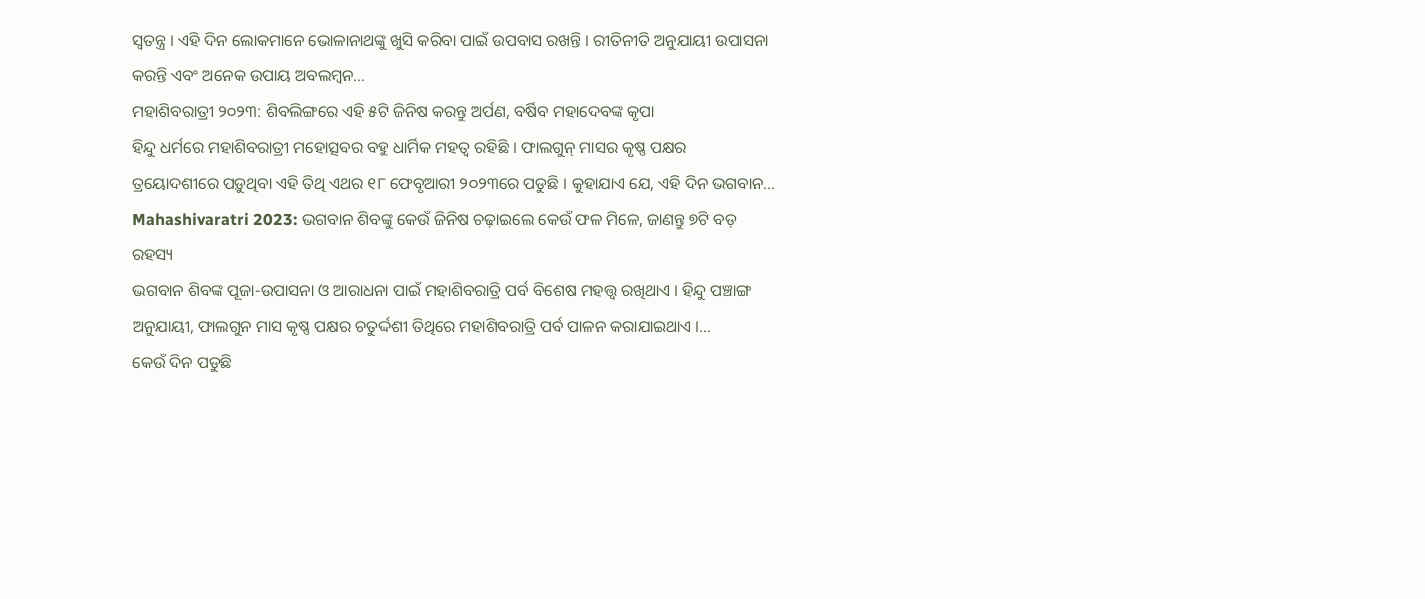ସ୍ୱତନ୍ତ୍ର । ଏହି ଦିନ ଲୋକମାନେ ଭୋଳାନାଥଙ୍କୁ ଖୁସି କରିବା ପାଇଁ ଉପବାସ ରଖନ୍ତି । ରୀତିନୀତି ଅନୁଯାୟୀ ଉପାସନା କରନ୍ତି ଏବଂ ଅନେକ ଉପାୟ ଅବଲମ୍ବନ…
ମହାଶିବରାତ୍ରୀ ୨୦୨୩: ଶିବଲିଙ୍ଗରେ ଏହି ୫ଟି ଜିନିଷ କରନ୍ତୁ ଅର୍ପଣ, ବର୍ଷିବ ମହାଦେବଙ୍କ କୃପା
ହିନ୍ଦୁ ଧର୍ମରେ ମହାଶିବରାତ୍ରୀ ମହୋତ୍ସବର ବହୁ ଧାର୍ମିକ ମହତ୍ୱ ରହିଛି । ଫାଲଗୁନ୍ ମାସର କୃଷ୍ଣ ପକ୍ଷର ତ୍ରୟୋଦଶୀରେ ପଡ଼ୁଥିବା ଏହି ତିଥି ଏଥର ୧୮ ଫେବୃଆରୀ ୨୦୨୩ରେ ପଡୁଛି । କୁହାଯାଏ ଯେ, ଏହି ଦିନ ଭଗବାନ…
Mahashivaratri 2023: ଭଗବାନ ଶିବଙ୍କୁ କେଉଁ ଜିନିଷ ଚଢ଼ାଇଲେ କେଉଁ ଫଳ ମିଳେ, ଜାଣନ୍ତୁ ୭ଟି ବଡ଼ ରହସ୍ୟ
ଭଗବାନ ଶିବଙ୍କ ପୂଜା-ଉପାସନା ଓ ଆରାଧନା ପାଇଁ ମହାଶିବରାତ୍ରି ପର୍ବ ବିଶେଷ ମହତ୍ତ୍ୱ ରଖିଥାଏ । ହିନ୍ଦୁ ପଞ୍ଚାଙ୍ଗ ଅନୁଯାୟୀ, ଫାଲଗୁନ ମାସ କୃଷ୍ଣ ପକ୍ଷର ଚତୁର୍ଦ୍ଦଶୀ ତିଥିରେ ମହାଶିବରାତ୍ରି ପର୍ବ ପାଳନ କରାଯାଇଥାଏ ।…
କେଉଁ ଦିନ ପଡୁଛି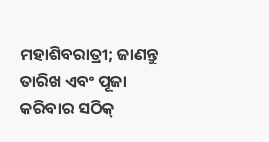ମହାଶିବରାତ୍ରୀ; ଜାଣନ୍ତୁ ତାରିଖ ଏବଂ ପୂଜା କରିବାର ସଠିକ୍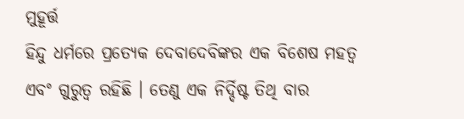ମୁହୂର୍ତ୍ତ
ହିନ୍ଦୁ ଧର୍ମରେ ପ୍ରତ୍ୟେକ ଦେବାଦେବିଙ୍କର ଏକ ବିଶେଷ ମହତ୍ୱ ଏବଂ ଗୁରୁତ୍ୱ ରହିଛି । ତେଣୁ ଏକ ନିର୍ଦ୍ଦିଷ୍ଟ ତିଥି ବାର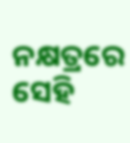ନକ୍ଷତ୍ରରେ ସେହି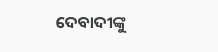ଦେବାଦୀଙ୍କୁ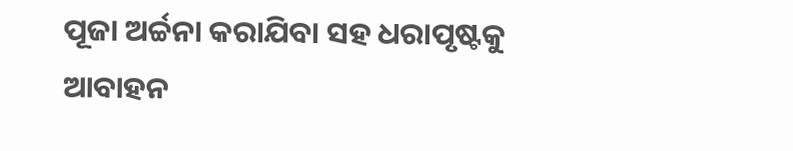ପୂଜା ଅର୍ଚ୍ଚନା କରାଯିବା ସହ ଧରାପୃଷ୍ଟକୁ ଆବାହନ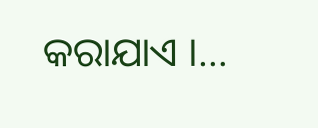କରାଯାଏ ।…